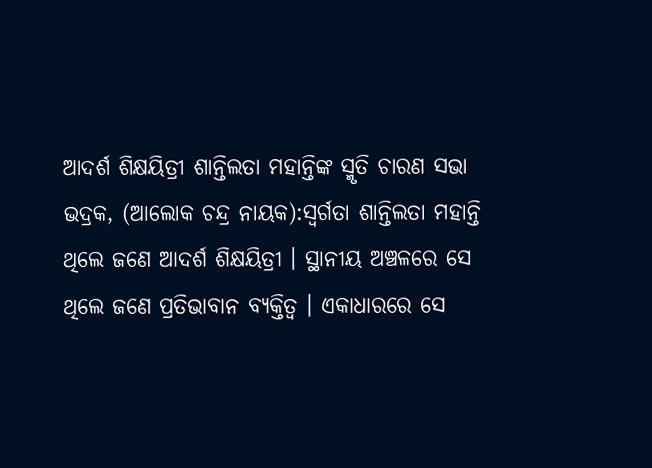ଆଦର୍ଶ ଶିକ୍ଷୟିତ୍ରୀ ଶାନ୍ତିଲତା ମହାନ୍ତିଙ୍କ ସ୍ମୃତି ଚାରଣ ସଭା
ଭଦ୍ରକ, (ଆଲୋକ ଚନ୍ଦ୍ର ନାୟକ):ସ୍ବର୍ଗତା ଶାନ୍ତିଲତା ମହାନ୍ତି ଥିଲେ ଜଣେ ଆଦର୍ଶ ଶିକ୍ଷୟିତ୍ରୀ । ସ୍ଥାନୀୟ ଅଞ୍ଚଳରେ ସେ ଥିଲେ ଜଣେ ପ୍ରତିଭାବାନ ବ୍ୟକ୍ତିତ୍ବ । ଏକାଧାରରେ ସେ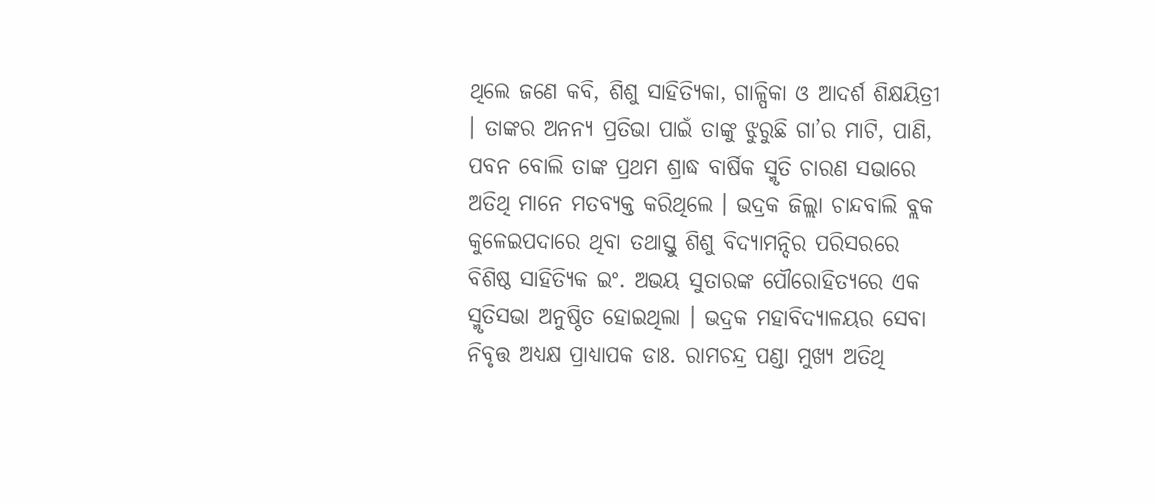ଥିଲେ ଜଣେ କବି, ଶିଶୁ ସାହିତ୍ୟିକା, ଗାଳ୍ପିକା ଓ ଆଦର୍ଶ ଶିକ୍ଷୟିତ୍ରୀ । ତାଙ୍କର ଅନନ୍ୟ ପ୍ରତିଭା ପାଇଁ ତାଙ୍କୁ ଝୁରୁଛି ଗା’ର ମାଟି, ପାଣି, ପବନ ବୋଲି ତାଙ୍କ ପ୍ରଥମ ଶ୍ରାଦ୍ଧ ବାର୍ଷିକ ସ୍ମୃତି ଚାରଣ ସଭାରେ ଅତିଥି ମାନେ ମତବ୍ୟକ୍ତ କରିଥିଲେ । ଭଦ୍ରକ ଜିଲ୍ଲା ଚାନ୍ଦବାଲି ବ୍ଲକ କୁଳେଇପଦାରେ ଥିବା ତଥାସ୍ତୁ ଶିଶୁ ବିଦ୍ୟାମନ୍ଦିର ପରିସରରେ ବିଶିଷ୍ଠ ସାହିତ୍ୟିକ ଇଂ. ଅଭୟ ସୁତାରଙ୍କ ପୌରୋହିତ୍ଯରେ ଏକ ସ୍ମୃତିସଭା ଅନୁଷ୍ଠିତ ହୋଇଥିଲା । ଭଦ୍ରକ ମହାବିଦ୍ୟାଳୟର ସେବା ନିବୃତ୍ତ ଅଧ୍ୟକ୍ଷ ପ୍ରାଧ୍ୟାପକ ଡାଃ. ରାମଚନ୍ଦ୍ର ପଣ୍ଡା ମୁଖ୍ୟ ଅତିଥି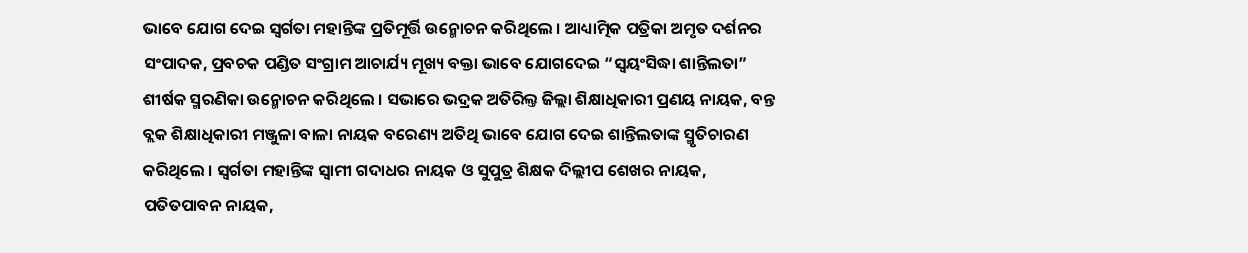ଭାବେ ଯୋଗ ଦେଇ ସ୍ବର୍ଗତା ମହାନ୍ତିଙ୍କ ପ୍ରତିମୂର୍ତ୍ତି ଉନ୍ମୋଚନ କରିଥିଲେ । ଆଧ୍ୟାତ୍ମିକ ପତ୍ରିକା ଅମୃତ ଦର୍ଶନର ସଂପାଦକ, ପ୍ରବଚକ ପଣ୍ଡିତ ସଂଗ୍ରାମ ଆଚାର୍ଯ୍ୟ ମୂଖ୍ୟ ବକ୍ତା ଭାବେ ଯୋଗଦେଇ “ସ୍ବୟଂସିଦ୍ଧା ଶାନ୍ତିଲତା” ଶୀର୍ଷକ ସ୍ମରଣିକା ଉନ୍ମୋଚନ କରିଥିଲେ । ସଭାରେ ଭଦ୍ରକ ଅତିରିଲ୍ତ ଜିଲ୍ଲା ଶିକ୍ଷାଧିକାରୀ ପ୍ରଣୟ ନାୟକ, ବନ୍ତ ବ୍ଲକ ଶିକ୍ଷାଧିକାରୀ ମଞ୍ଜୁଳା ବାଳା ନାୟକ ବରେଣ୍ୟ ଅତିଥି ଭାବେ ଯୋଗ ଦେଇ ଶାନ୍ତିଲତାଙ୍କ ସ୍ମୃତିଚାରଣ କରିଥିଲେ । ସ୍ବର୍ଗତା ମହାନ୍ତିଙ୍କ ସ୍ବାମୀ ଗଦାଧର ନାୟକ ଓ ସୁପୁତ୍ର ଶିକ୍ଷକ ଦିଲ୍ଲୀପ ଶେଖର ନାୟକ, ପତିତପାବନ ନାୟକ,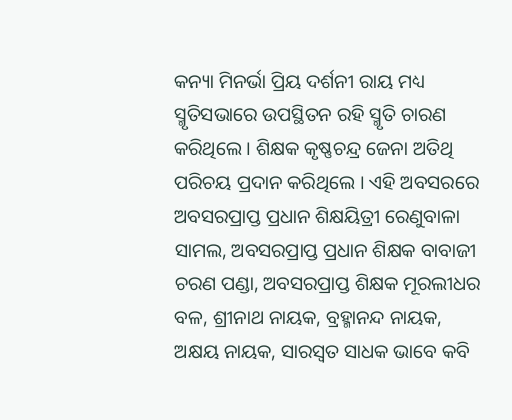କନ୍ୟା ମିନର୍ଭା ପ୍ରିୟ ଦର୍ଶନୀ ରାୟ ମଧ୍ୟ ସ୍ମୃତିସଭାରେ ଉପସ୍ଥିତନ ରହି ସ୍ମୃତି ଚାରଣ କରିଥିଲେ । ଶିକ୍ଷକ କୃଷ୍ଣଚନ୍ଦ୍ର ଜେନା ଅତିଥି ପରିଚୟ ପ୍ରଦାନ କରିଥିଲେ । ଏହି ଅବସରରେ ଅବସରପ୍ରାପ୍ତ ପ୍ରଧାନ ଶିକ୍ଷୟିତ୍ରୀ ରେଣୁବାଳା ସାମଲ, ଅବସରପ୍ରାପ୍ତ ପ୍ରଧାନ ଶିକ୍ଷକ ବାବାଜୀ ଚରଣ ପଣ୍ଡା, ଅବସରପ୍ରାପ୍ତ ଶିକ୍ଷକ ମୂରଲୀଧର ବଳ, ଶ୍ରୀନାଥ ନାୟକ, ବ୍ରହ୍ମାନନ୍ଦ ନାୟକ, ଅକ୍ଷୟ ନାୟକ, ସାରସ୍ବତ ସାଧକ ଭାବେ କବି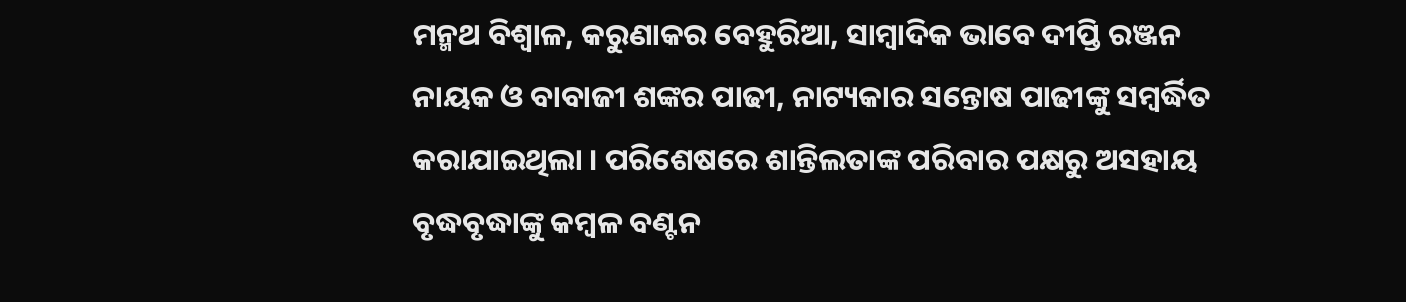ମନ୍ମଥ ବିଶ୍ବାଳ, କରୁଣାକର ବେହୁରିଆ, ସାମ୍ବାଦିକ ଭାବେ ଦୀପ୍ତି ରଞ୍ଜନ ନାୟକ ଓ ବାବାଜୀ ଶଙ୍କର ପାଢୀ, ନାଟ୍ୟକାର ସନ୍ତୋଷ ପାଢୀଙ୍କୁ ସମ୍ବର୍ଦ୍ଧିତ କରାଯାଇଥିଲା । ପରିଶେଷରେ ଶାନ୍ତିଲତାଙ୍କ ପରିବାର ପକ୍ଷରୁ ଅସହାୟ ବୃଦ୍ଧବୃଦ୍ଧାଙ୍କୁ କମ୍ବଳ ବଣ୍ଟନ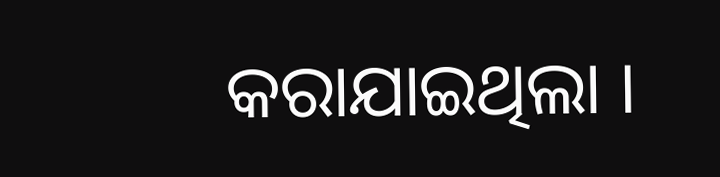କରାଯାଇଥିଲା ।